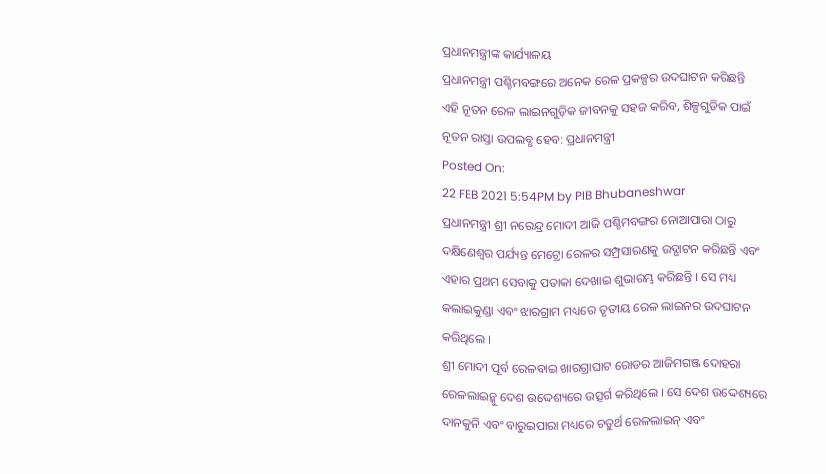ପ୍ରଧାନମନ୍ତ୍ରୀଙ୍କ କାର୍ଯ୍ୟାଳୟ
ପ୍ରଧାନମନ୍ତ୍ରୀ ପଶ୍ଚିମବଙ୍ଗରେ ଅନେକ ରେଳ ପ୍ରକଳ୍ପର ଉଦଘାଟନ କରିଛନ୍ତି
ଏହି ନୂତନ ରେଳ ଲାଇନଗୁଡ଼ିକ ଜୀବନକୁ ସହଜ କରିବ, ଶିଳ୍ପଗୁଡିକ ପାଇଁ ନୂତନ ରାସ୍ତା ଉପଲବ୍ଧ ହେବ: ପ୍ରଧାନମନ୍ତ୍ରୀ
Posted On:
22 FEB 2021 5:54PM by PIB Bhubaneshwar
ପ୍ରଧାନମନ୍ତ୍ରୀ ଶ୍ରୀ ନରେନ୍ଦ୍ର ମୋଦୀ ଆଜି ପଶ୍ଚିମବଙ୍ଗର ନୋଆପାରା ଠାରୁ ଦକ୍ଷିଣେଶ୍ୱର ପର୍ଯ୍ୟନ୍ତ ମେଟ୍ରୋ ରେଳର ସମ୍ପ୍ରସାରଣକୁ ଉଦ୍ଘାଟନ କରିଛନ୍ତି ଏବଂ ଏହାର ପ୍ରଥମ ସେବାକୁ ପତାକା ଦେଖାଇ ଶୁଭାରମ୍ଭ କରିଛନ୍ତି । ସେ ମଧ୍ୟ କଲାଇକୁଣ୍ଡା ଏବଂ ଝାରଗ୍ରାମ ମଧ୍ୟରେ ତୃତୀୟ ରେଳ ଲାଇନର ଉଦଘାଟନ କରିଥିଲେ ।
ଶ୍ରୀ ମୋଦୀ ପୂର୍ବ ରେଳବାଇ ଖାରଗ୍ରାଘାଟ ରୋଡର ଆଜିମଗଞ୍ଜ ଦୋହରା ରେଳଲାଇନ୍କୁ ଦେଶ ଉଦ୍ଦେଶ୍ୟରେ ଉତ୍ସର୍ଗ କରିଥିଲେ । ସେ ଦେଶ ଉଦ୍ଦେଶ୍ୟରେ ଦାନକୁନି ଏବଂ ବାରୁଇପାରା ମଧ୍ୟରେ ଚତୁର୍ଥ ରେଳଲାଇନ୍ ଏବଂ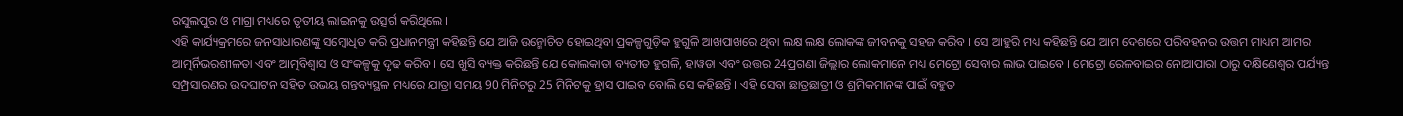ରସୁଲପୁର ଓ ମାଗ୍ରା ମଧ୍ୟରେ ତୃତୀୟ ଲାଇନକୁ ଉତ୍ସର୍ଗ କରିଥିଲେ ।
ଏହି କାର୍ଯ୍ୟକ୍ରମରେ ଜନସାଧାରଣଙ୍କୁ ସମ୍ବୋଧିତ କରି ପ୍ରଧାନମନ୍ତ୍ରୀ କହିଛନ୍ତି ଯେ ଆଜି ଉନ୍ମୋଚିତ ହୋଇଥିବା ପ୍ରକଳ୍ପଗୁଡ଼ିକ ହୁଗୁଳି ଆଖପାଖରେ ଥିବା ଲକ୍ଷ ଲକ୍ଷ ଲୋକଙ୍କ ଜୀବନକୁ ସହଜ କରିବ । ସେ ଆହୁରି ମଧ୍ୟ କହିଛନ୍ତି ଯେ ଆମ ଦେଶରେ ପରିବହନର ଉତ୍ତମ ମାଧ୍ୟମ ଆମର ଆତ୍ମର୍ନିଭରଶୀଳତା ଏବଂ ଆତ୍ମବିଶ୍ୱାସ ଓ ସଂକଳ୍ପକୁ ଦୃଢ କରିବ । ସେ ଖୁସି ବ୍ୟକ୍ତ କରିଛନ୍ତି ଯେ କୋଲକାତା ବ୍ୟତୀତ ହୁଗଳି, ହାୱଡା ଏବଂ ଉତ୍ତର 24ପ୍ରଗଣା ଜିଲ୍ଲାର ଲୋକମାନେ ମଧ୍ୟ ମେଟ୍ରୋ ସେବାର ଲାଭ ପାଇବେ । ମେଟ୍ରୋ ରେଳବାଇର ନୋଆପାରା ଠାରୁ ଦକ୍ଷିଣେଶ୍ୱର ପର୍ଯ୍ୟନ୍ତ ସମ୍ପ୍ରସାରଣର ଉଦଘାଟନ ସହିତ ଉଭୟ ଗନ୍ତବ୍ୟସ୍ଥଳ ମଧ୍ୟରେ ଯାତ୍ରା ସମୟ 90 ମିନିଟରୁ 25 ମିନିଟକୁ ହ୍ରାସ ପାଇବ ବୋଲି ସେ କହିଛନ୍ତି । ଏହି ସେବା ଛାତ୍ରଛାତ୍ରୀ ଓ ଶ୍ରମିକମାନଙ୍କ ପାଇଁ ବହୁତ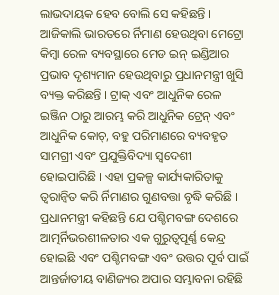ଲାଭଦାୟକ ହେବ ବୋଲି ସେ କହିଛନ୍ତି ।
ଆଜିକାଲି ଭାରତରେ ର୍ନିମାଣ ହେଉଥିବା ମେଟ୍ରୋ କିମ୍ବା ରେଳ ବ୍ୟବସ୍ଥାରେ ମେଡ ଇନ୍ ଇଣ୍ଡିଆର ପ୍ରଭାବ ଦୃଶ୍ୟମାନ ହେଉଥିବାରୁ ପ୍ରଧାନମନ୍ତ୍ରୀ ଖୁସି ବ୍ୟକ୍ତ କରିଛନ୍ତି । ଟ୍ରାକ୍ ଏବଂ ଆଧୁନିକ ରେଳ ଇଞ୍ଜିନ ଠାରୁ ଆରମ୍ଭ କରି ଆଧୁନିକ ଟ୍ରେନ୍ ଏବଂ ଆଧୁନିକ କୋଚ୍, ବହୁ ପରିମାଣରେ ବ୍ୟବହୃତ ସାମଗ୍ରୀ ଏବଂ ପ୍ରଯୁକ୍ତିବିଦ୍ୟା ସ୍ୱଦେଶୀ ହୋଇପାରିଛି । ଏହା ପ୍ରକଳ୍ପ କାର୍ଯ୍ୟକାରିତାକୁ ତ୍ୱରାନ୍ୱିତ କରି ର୍ନିମାଣର ଗୁଣବତ୍ତା ବୃଦ୍ଧି କରିଛି ।
ପ୍ରଧାନମନ୍ତ୍ରୀ କହିଛନ୍ତି ଯେ ପଶ୍ଚିମବଙ୍ଗ ଦେଶରେ ଆତ୍ମର୍ନିଭରଶୀଳତାର ଏକ ଗୁରୁତ୍ୱପୂର୍ଣ୍ଣ କେନ୍ଦ୍ର ହୋଇଛି ଏବଂ ପଶ୍ଚିମବଙ୍ଗ ଏବଂ ଉତ୍ତର ପୂର୍ବ ପାଇଁ ଆନ୍ତର୍ଜାତୀୟ ବାଣିଜ୍ୟର ଅପାର ସମ୍ଭାବନା ରହିଛି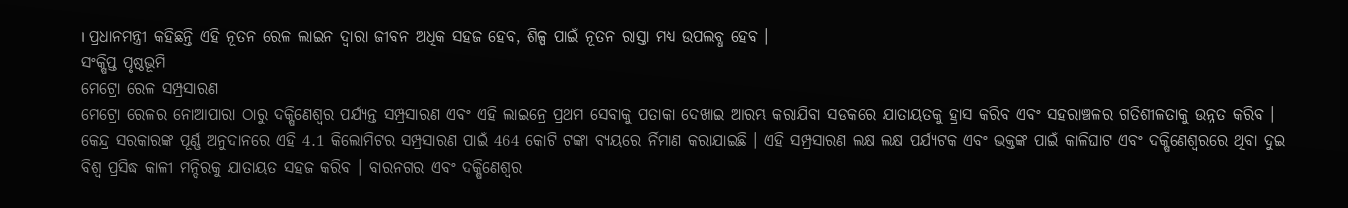। ପ୍ରଧାନମନ୍ତ୍ରୀ କହିଛନ୍ତି ଏହି ନୂତନ ରେଳ ଲାଇନ ଦ୍ୱାରା ଜୀବନ ଅଧିକ ସହଜ ହେବ, ଶିଳ୍ପ ପାଇଁ ନୂତନ ରାସ୍ତା ମଧ୍ୟ ଉପଲବ୍ଧ ହେବ ।
ସଂକ୍ଷିପ୍ତ ପୃଷ୍ଠଭୂମି
ମେଟ୍ରୋ ରେଳ ସମ୍ପ୍ରସାରଣ
ମେଟ୍ରୋ ରେଳର ନୋଆପାରା ଠାରୁ ଦକ୍ଷିଣେଶ୍ୱର ପର୍ଯ୍ୟନ୍ତ ସମ୍ପ୍ରସାରଣ ଏବଂ ଏହି ଲାଇନ୍ରେ ପ୍ରଥମ ସେବାକୁ ପତାକା ଦେଖାଇ ଆରମ୍ଭ କରାଯିବା ସଡକରେ ଯାତାୟତକୁ ହ୍ରାସ କରିବ ଏବଂ ସହରାଞ୍ଚଳର ଗତିଶୀଳତାକୁ ଉନ୍ନତ କରିବ । କେନ୍ଦ୍ର ସରକାରଙ୍କ ପୂର୍ଣ୍ଣ ଅନୁଦାନରେ ଏହି 4.1 କିଲୋମିଟର ସମ୍ପ୍ରସାରଣ ପାଇଁ 464 କୋଟି ଟଙ୍କା ବ୍ୟୟରେ ର୍ନିମାଣ କରାଯାଇଛି । ଏହି ସମ୍ପ୍ରସାରଣ ଲକ୍ଷ ଲକ୍ଷ ପର୍ଯ୍ୟଟକ ଏବଂ ଭକ୍ତଙ୍କ ପାଇଁ କାଳିଘାଟ ଏବଂ ଦକ୍ଷିଣେଶ୍ୱରରେ ଥିବା ଦୁଇ ବିଶ୍ୱ ପ୍ରସିଦ୍ଧ କାଳୀ ମନ୍ଦିରକୁ ଯାତାୟତ ସହଜ କରିବ । ବାରନଗର ଏବଂ ଦକ୍ଷିଣେଶ୍ୱର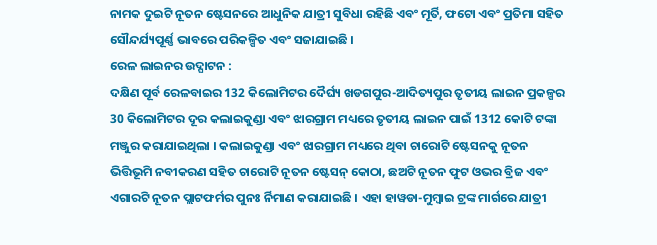ନାମକ ଦୁଇଟି ନୂତନ ଷ୍ଟେସନରେ ଆଧୁନିକ ଯାତ୍ରୀ ସୁବିଧା ରହିଛି ଏବଂ ମୂର୍ତି, ଫଟୋ ଏବଂ ପ୍ରତିମା ସହିତ ସୌନ୍ଦର୍ଯ୍ୟପୂର୍ଣ୍ଣ ଭାବରେ ପରିକଳ୍ପିତ ଏବଂ ସଜାଯାଇଛି ।
ରେଳ ଲାଇନର ଉଦ୍ଘାଟନ :
ଦକ୍ଷିଣ ପୂର୍ବ ରେଳବାଇର 132 କିଲୋମିଟର ଦୈର୍ଘ୍ୟ ଖଡଗପୁର-ଆଦିତ୍ୟପୁର ତୃତୀୟ ଲାଇନ ପ୍ରକଳ୍ପର 30 କିଲୋମିଟର ଦୂର କଲାଇକୁଣ୍ଡା ଏବଂ ଝାରଗ୍ରାମ ମଧ୍ୟରେ ତୃତୀୟ ଲାଇନ ପାଇଁ 1312 କୋଟି ଟଙ୍କା ମଞ୍ଜୁର କରାଯାଇଥିଲା । କଲାଇକୁଣ୍ଡା ଏବଂ ଝାରଗ୍ରାମ ମଧ୍ୟରେ ଥିବା ଚାରୋଟି ଷ୍ଟେସନକୁ ନୂତନ ଭିତ୍ତିଭୂମି ନବୀକରଣ ସହିତ ଚାରୋଟି ନୂତନ ଷ୍ଟେସନ୍ କୋଠା, ଛଅଟି ନୂତନ ଫୁଟ ଓଭର ବ୍ରିଜ ଏବଂ ଏଗାରଟି ନୂତନ ପ୍ଲାଟଫର୍ମର ପୁନଃ ର୍ନିମାଣ କରାଯାଇଛି । ଏହା ହାୱଡା-ମୁମ୍ବାଇ ଟ୍ରଙ୍କ ମାର୍ଗରେ ଯାତ୍ରୀ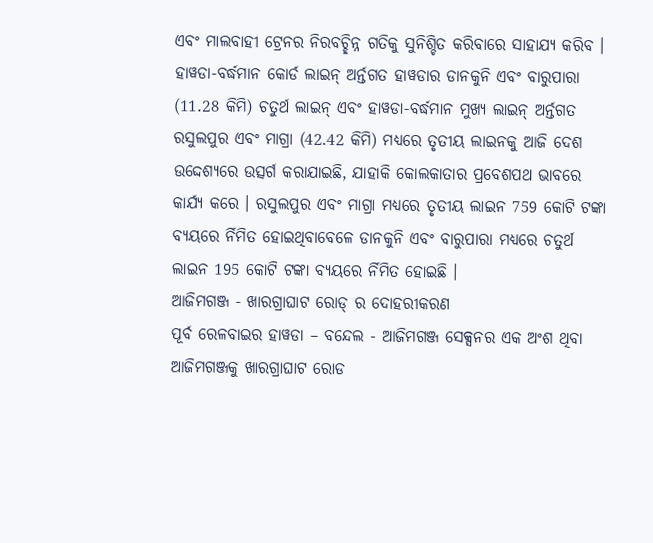ଏବଂ ମାଲବାହୀ ଟ୍ରେନର ନିରବଚ୍ଛିନ୍ନ ଗତିକୁ ସୁନିଶ୍ଚିତ କରିବାରେ ସାହାଯ୍ୟ କରିବ ।
ହାୱଡା-ବର୍ଦ୍ଧମାନ କୋର୍ଡ ଲାଇନ୍ ଅର୍ନ୍ତଗତ ହାୱଡାର ଡାନକୁନି ଏବଂ ବାରୁପାରା (11.28 କିମି) ଚତୁର୍ଥ ଲାଇନ୍ ଏବଂ ହାୱଡା-ବର୍ଦ୍ଧମାନ ମୁଖ୍ୟ ଲାଇନ୍ ଅର୍ନ୍ତଗତ ରସୁଲପୁର ଏବଂ ମାଗ୍ରା (42.42 କିମି) ମଧ୍ୟରେ ତୃତୀୟ ଲାଇନକୁ ଆଜି ଦେଶ ଉଦ୍ଦେଶ୍ୟରେ ଉତ୍ସର୍ଗ କରାଯାଇଛି, ଯାହାକି କୋଲକାତାର ପ୍ରବେଶପଥ ଭାବରେ କାର୍ଯ୍ୟ କରେ । ରସୁଲପୁର ଏବଂ ମାଗ୍ରା ମଧ୍ୟରେ ତୃତୀୟ ଲାଇନ 759 କୋଟି ଟଙ୍କା ବ୍ୟୟରେ ର୍ନିମିତ ହୋଇଥିବାବେଳେ ଡାନକୁନି ଏବଂ ବାରୁପାରା ମଧ୍ୟରେ ଚତୁର୍ଥ ଲାଇନ 195 କୋଟି ଟଙ୍କା ବ୍ୟୟରେ ର୍ନିମିତ ହୋଇଛି ।
ଆଜିମଗଞ୍ଜ - ଖାରଗ୍ରାଘାଟ ରୋଡ୍ ର ଦୋହରୀକରଣ
ପୂର୍ବ ରେଳବାଇର ହାୱଡା – ବନ୍ଦେଲ - ଆଜିମଗଞ୍ଜ ସେକ୍ସନର ଏକ ଅଂଶ ଥିବା ଆଜିମଗଞ୍ଜକୁ ଖାରଗ୍ରାଘାଟ ରୋଡ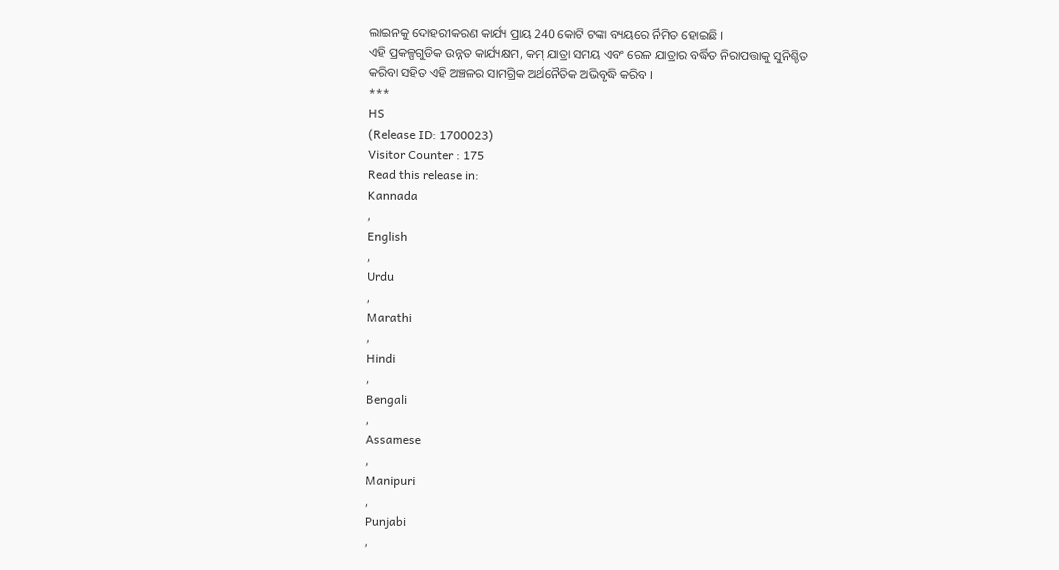ଲାଇନକୁ ଦୋହରୀକରଣ କାର୍ଯ୍ୟ ପ୍ରାୟ 240 କୋଟି ଟଙ୍କା ବ୍ୟୟରେ ର୍ନିମିତ ହୋଇଛି ।
ଏହି ପ୍ରକଳ୍ପଗୁଡିକ ଉନ୍ନତ କାର୍ଯ୍ୟକ୍ଷମ, କମ୍ ଯାତ୍ରା ସମୟ ଏବଂ ରେଳ ଯାତ୍ରାର ବର୍ଦ୍ଧିତ ନିରାପତ୍ତାକୁ ସୁନିଶ୍ଚିତ କରିବା ସହିତ ଏହି ଅଞ୍ଚଳର ସାମଗ୍ରିକ ଅର୍ଥନୈତିକ ଅଭିବୃଦ୍ଧି କରିବ ।
***
HS
(Release ID: 1700023)
Visitor Counter : 175
Read this release in:
Kannada
,
English
,
Urdu
,
Marathi
,
Hindi
,
Bengali
,
Assamese
,
Manipuri
,
Punjabi
,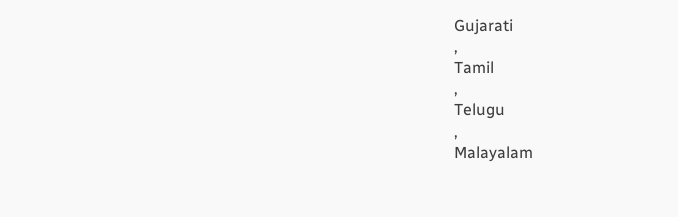Gujarati
,
Tamil
,
Telugu
,
Malayalam